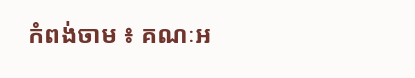កំពង់ចាម ៖ គណៈអ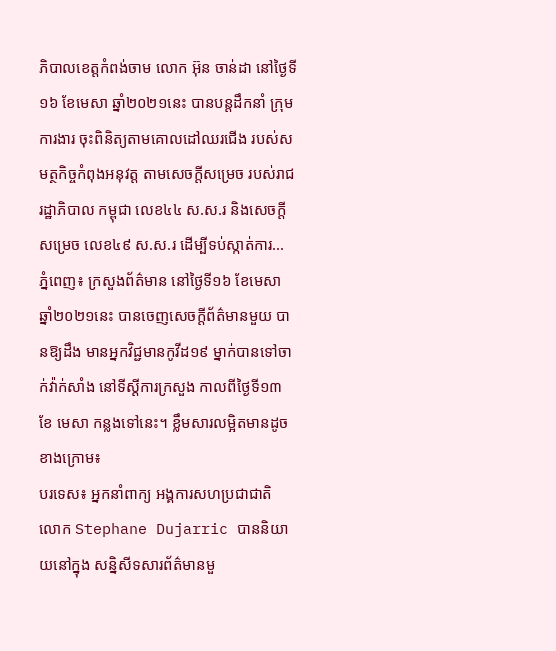ភិបាលខេត្តកំពង់ចាម លោក អ៊ុន ចាន់ដា នៅថ្ងៃទី១៦ ខែមេសា ឆ្នាំ២០២១នេះ បានបន្តដឹកនាំ ក្រុមការងារ ចុះពិនិត្យតាមគោលដៅឈរជើង របស់សមត្ថកិច្ចកំពុងអនុវត្ត តាមសេចក្តីសម្រេច របស់រាជរដ្ឋាភិបាល កម្ពុជា លេខ៤៤ ស.ស.រ និងសេចក្តីសម្រេច លេខ៤៩ ស.ស.រ ដើម្បីទប់ស្កាត់ការ...
ភ្នំពេញ៖ ក្រសួងព័ត៌មាន នៅថ្ងៃទី១៦ ខែមេសា ឆ្នាំ២០២១នេះ បានចេញសេចក្ដីព័ត៌មានមួយ បានឱ្យដឹង មានអ្នកវិជ្ជមានកូវីដ១៩ ម្នាក់បានទៅចាក់វ៉ាក់សាំង នៅទីស្ដីការក្រសួង កាលពីថ្ងៃទី១៣ ខែ មេសា កន្លងទៅនេះ។ ខ្លឹមសារលម្អិតមានដូចខាងក្រោម៖
បរទេស៖ អ្នកនាំពាក្យ អង្គការសហប្រជាជាតិ លោក Stephane Dujarric បាននិយាយនៅក្នុង សន្និសីទសារព័ត៌មានមួ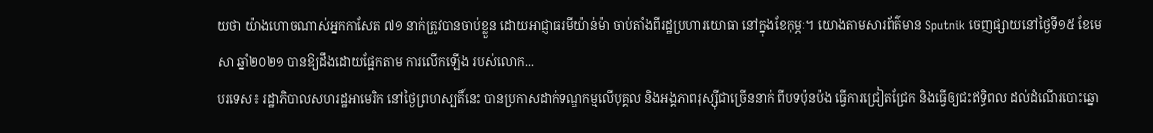យថា យ៉ាងហោចណាស់អ្នកកាសែត ៧១ នាក់ត្រូវបានចាប់ខ្លួន ដោយអាជ្ញាធរមីយ៉ាន់ម៉ា ចាប់តាំងពីរដ្ឋប្រហារយោធា នៅក្នុងខែកុម្ភៈ។ យោងតាមសារព័ត៌មាន Sputnik ចេញផ្សាយនៅថ្ងៃទី១៥ ខែមេសា ឆ្នាំ២០២១ បានឱ្យដឹងដោយផ្អែកតាម ការលើកឡើង របស់លោក...
បរទេស៖ រដ្ឋាភិបាលសហរដ្ឋអាមេរិក នៅថ្ងៃព្រហស្បតិ៍នេះ បានប្រកាសដាក់ទណ្ឌកម្មលើបុគ្គល និងអង្គភាពរុស្ស៊ីជាច្រើននាក់ ពីបទប៉ុនប៉ង ធ្វើការជ្រៀតជ្រែក និងធ្វើឲ្យជះឥទ្ធិពល ដល់ដំណើរបោះឆ្នោ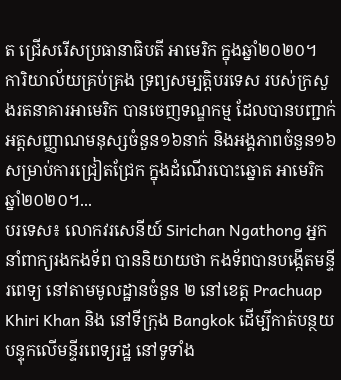ត ជ្រើសរើសប្រធានាធិបតី អាមេរិក ក្នុងឆ្នាំ២០២០។ ការិយាល័យគ្រប់គ្រង ទ្រព្យសម្បត្តិបរទេស របស់ក្រសួងរតនាគារអាមេរិក បានចេញទណ្ឌកម្ម ដែលបានបញ្ជាក់ អត្តសញ្ញាណមនុស្សចំនួន១៦នាក់ និងអង្គភាពចំនួន១៦ សម្រាប់ការជ្រៀតជ្រែក ក្នុងដំណើរបោះឆ្នោត អាមេរិកឆ្នាំ២០២០។...
បរទេស៖ លោកវរសេនីយ៍ Sirichan Ngathong អ្នកនាំពាក្យរងកងទ័ព បាននិយាយថា កងទ័ពបានបង្កើតមន្ទីរពេទ្យ នៅតាមមូលដ្ឋានចំនួន ២ នៅខេត្ត Prachuap Khiri Khan និង នៅទីក្រុង Bangkok ដើម្បីកាត់បន្ថយ បន្ទុកលើមន្ទីរពេទ្យរដ្ឋ នៅទូទាំង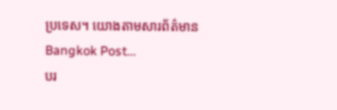ប្រទេស។ យោងតាមសារព័ត៌មាន Bangkok Post...
បរ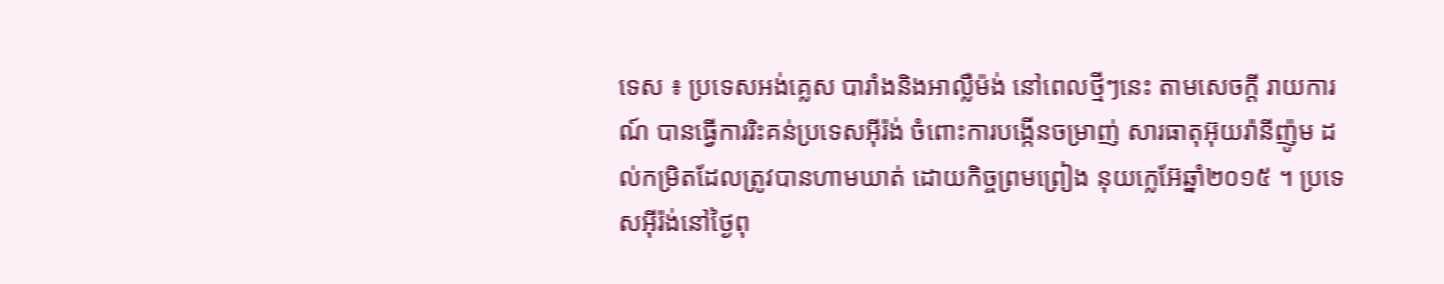ទេស ៖ ប្រទេសអង់គ្លេស បារាំងនិងអាល្លឺម៉ង់ នៅពេលថ្មីៗនេះ តាមសេចក្តី រាយការណ៍ បានធ្វើការរិះគន់ប្រទេសអ៊ីរ៉ង់ ចំពោះការបង្កើនចម្រាញ់ សារធាតុអ៊ុយរ៉ានីញ៉ូម ដល់កម្រិតដែលត្រូវបានហាមឃាត់ ដោយកិច្ចព្រមព្រៀង នុយក្លេអ៊ែឆ្នាំ២០១៥ ។ ប្រទេសអ៊ីរ៉ង់នៅថ្ងៃពុ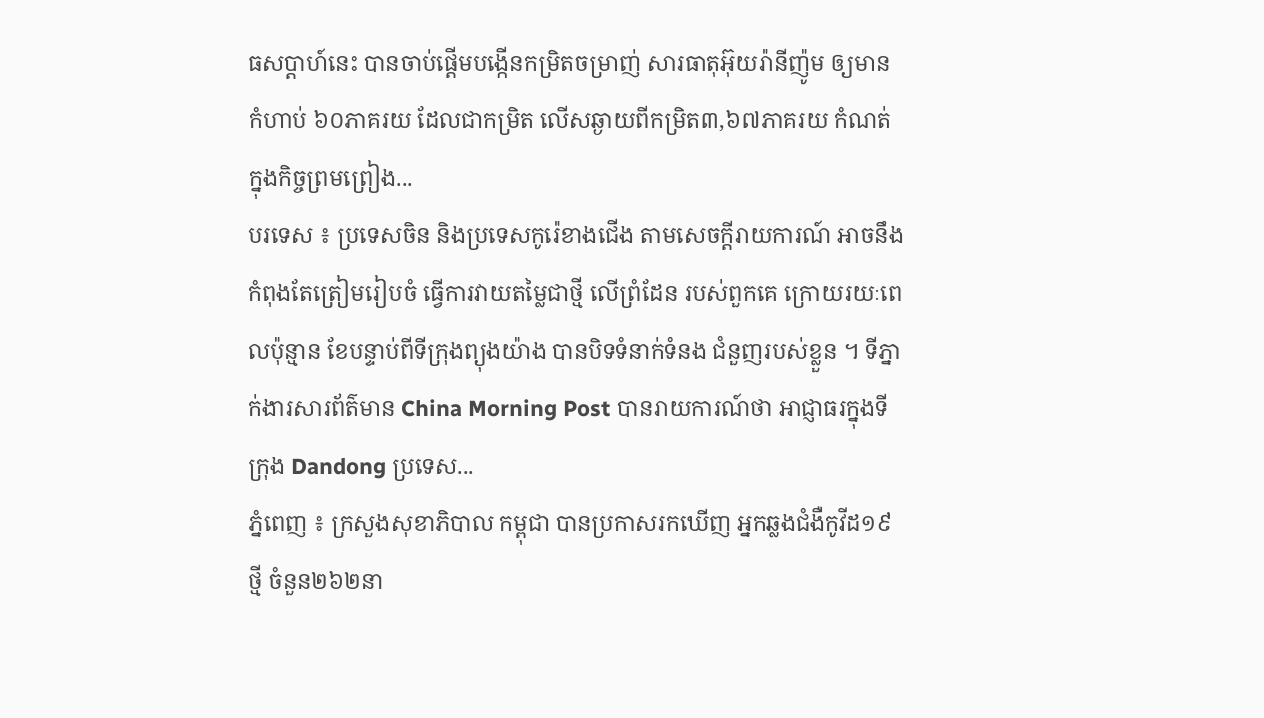ធសប្ដាហ៍នេះ បានចាប់ផ្តើមបង្កើនកម្រិតចម្រាញ់ សារធាតុអ៊ុយរ៉ានីញ៉ូម ឲ្យមានកំហាប់ ៦០ភាគរយ ដែលជាកម្រិត លើសឆ្ងាយពីកម្រិត៣,៦៧ភាគរយ កំណត់ក្នុងកិច្ចព្រមព្រៀង...
បរទេស ៖ ប្រទេសចិន និងប្រទេសកូរ៉េខាងជើង តាមសេចក្តីរាយការណ៍ អាចនឹងកំពុងតែត្រៀមរៀបចំ ធ្វើការវាយតម្លៃជាថ្មី លើព្រំដែន របស់ពួកគេ ក្រោយរយៈពេលប៉ុន្មាន ខែបន្ទាប់ពីទីក្រុងព្យុងយ៉ាង បានបិទទំនាក់ទំនង ជំនួញរបស់ខ្លួន ។ ទីភ្នាក់ងារសារព័ត៌មាន China Morning Post បានរាយការណ៍ថា អាជ្ញាធរក្នុងទីក្រុង Dandong ប្រទេស...
ភ្នំពេញ ៖ ក្រសួងសុខាភិបាល កម្ពុជា បានប្រកាសរកឃើញ អ្នកឆ្លងជំងឺកូវីដ១៩ថ្មី ចំនួន២៦២នា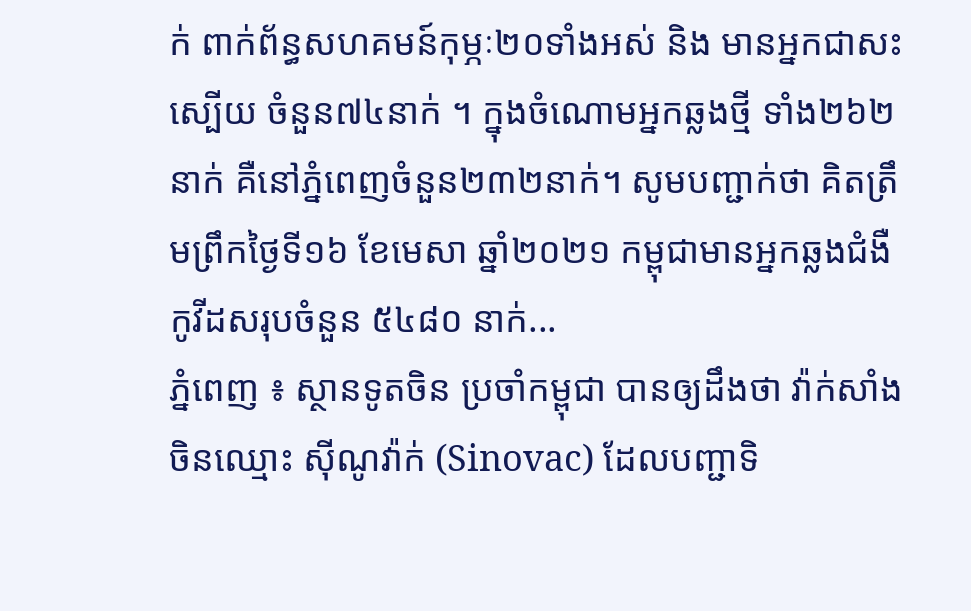ក់ ពាក់ព័ន្ធសហគមន៍កុម្ភៈ២០ទាំងអស់ និង មានអ្នកជាសះស្បើយ ចំនួន៧៤នាក់ ។ ក្នុងចំណោមអ្នកឆ្លងថ្មី ទាំង២៦២នាក់ គឺនៅភ្នំពេញចំនួន២៣២នាក់។ សូមបញ្ជាក់ថា គិតត្រឹមព្រឹកថ្ងៃទី១៦ ខែមេសា ឆ្នាំ២០២១ កម្ពុជាមានអ្នកឆ្លងជំងឺកូវីដសរុបចំនួន ៥៤៨០ នាក់...
ភ្នំពេញ ៖ ស្ថានទូតចិន ប្រចាំកម្ពុជា បានឲ្យដឹងថា វ៉ាក់សាំងចិនឈ្មោះ ស៊ីណូវ៉ាក់ (Sinovac) ដែលបញ្ជាទិ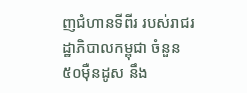ញជំហានទីពីរ របស់រាជរដ្ឋាភិបាលកម្ពុជា ចំនួន៥០ម៉ឺនដូស នឹង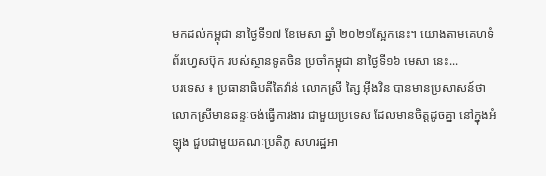មកដល់កម្ពុជា នាថ្ងៃទី១៧ ខែមេសា ឆ្នាំ ២០២១ស្អែកនេះ។ យោងតាមគេហទំព័រហ្វេសប៊ុក របស់ស្ថានទូតចិន ប្រចាំកម្ពុជា នាថ្ងៃទី១៦ មេសា នេះ...
បរទេស ៖ ប្រធានាធិបតីតៃវ៉ាន់ លោកស្រី ត្សៃ អ៊ីងវិន បានមានប្រសាសន៍ថា លោកស្រីមានឆន្ទៈចង់ធ្វើការងារ ជាមួយប្រទេស ដែលមានចិត្តដូចគ្នា នៅក្នុងអំឡុង ជួបជាមួយគណៈប្រតិភូ សហរដ្ឋអា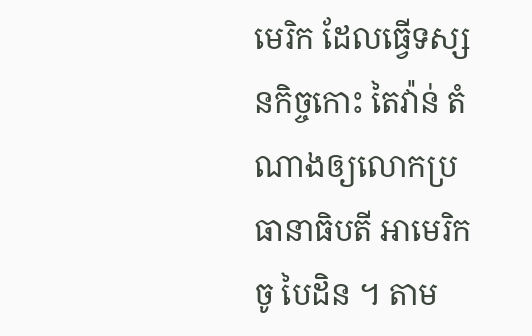មេរិក ដែលធ្វើទស្សនកិច្ចកោះ តៃវ៉ាន់ តំណាងឲ្យលោកប្រធានាធិបតី អាមេរិក ចូ បៃដិន ។ តាម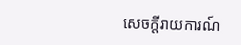សេចក្តីរាយការណ៍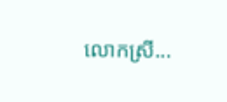លោកស្រី...